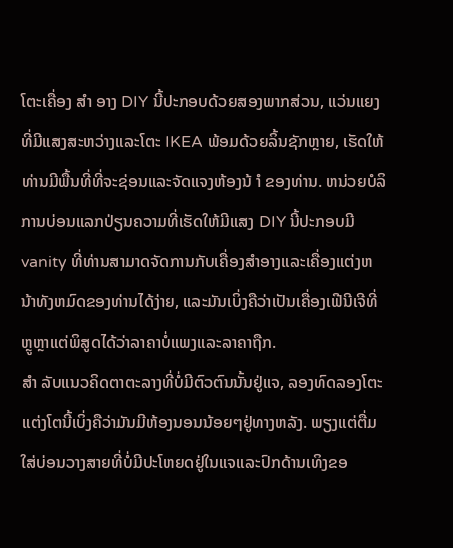ໂຕະເຄື່ອງ ສຳ ອາງ DIY ນີ້ປະກອບດ້ວຍສອງພາກສ່ວນ, ແວ່ນແຍງທີ່ມີແສງສະຫວ່າງແລະໂຕະ IKEA ພ້ອມດ້ວຍລິ້ນຊັກຫຼາຍ, ເຮັດໃຫ້ທ່ານມີພື້ນທີ່ທີ່ຈະຊ່ອນແລະຈັດແຈງຫ້ອງນ້ ຳ ຂອງທ່ານ. ຫນ່ວຍບໍລິການບ່ອນແລກປ່ຽນຄວາມທີ່ເຮັດໃຫ້ມີແສງ DIY ນີ້ປະກອບມີ vanity ທີ່ທ່ານສາມາດຈັດການກັບເຄື່ອງສໍາອາງແລະເຄື່ອງແຕ່ງຫນ້າທັງຫມົດຂອງທ່ານໄດ້ງ່າຍ, ແລະມັນເບິ່ງຄືວ່າເປັນເຄື່ອງເຟີນີເຈີທີ່ຫຼູຫຼາແຕ່ພິສູດໄດ້ວ່າລາຄາບໍ່ແພງແລະລາຄາຖືກ.
ສຳ ລັບແນວຄິດຕາຕະລາງທີ່ບໍ່ມີຕົວຕົນນັ້ນຢູ່ແຈ, ລອງທົດລອງໂຕະແຕ່ງໂຕນີ້ເບິ່ງຄືວ່າມັນມີຫ້ອງນອນນ້ອຍໆຢູ່ທາງຫລັງ. ພຽງແຕ່ຕື່ມໃສ່ບ່ອນວາງສາຍທີ່ບໍ່ມີປະໂຫຍດຢູ່ໃນແຈແລະປົກດ້ານເທິງຂອ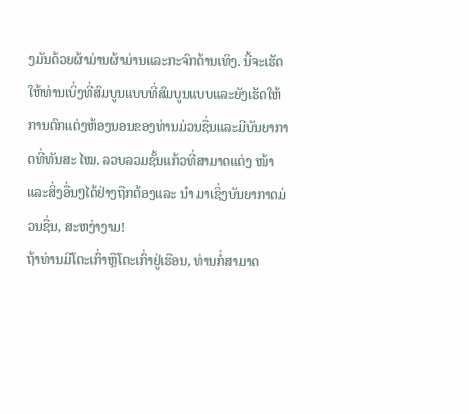ງມັນດ້ວຍຜ້າມ່ານຜ້າມ່ານແລະກະຈົກດ້ານເທິງ. ນີ້ຈະເຮັດໃຫ້ທ່ານເບິ່ງທີ່ສົມບູນແບບທີ່ສົມບູນແບບແລະຍັງເຮັດໃຫ້ການຕົກແຕ່ງຫ້ອງນອນຂອງທ່ານມ່ວນຊື່ນແລະມີບັນຍາກາດທີ່ທັນສະ ໄໝ. ລວບລວມຊັ້ນແກ້ວທີ່ສາມາດແຕ່ງ ໜ້າ ແລະສິ່ງອື່ນໆໄດ້ຢ່າງຖືກຕ້ອງແລະ ນຳ ມາເຊິ່ງບັນຍາກາດມ່ວນຊື່ນ, ສະຫງ່າງາມ!
ຖ້າທ່ານມີໂຕະເກົ່າຫຼືໂຕະເກົ່າຢູ່ເຮືອນ, ທ່ານກໍ່ສາມາດ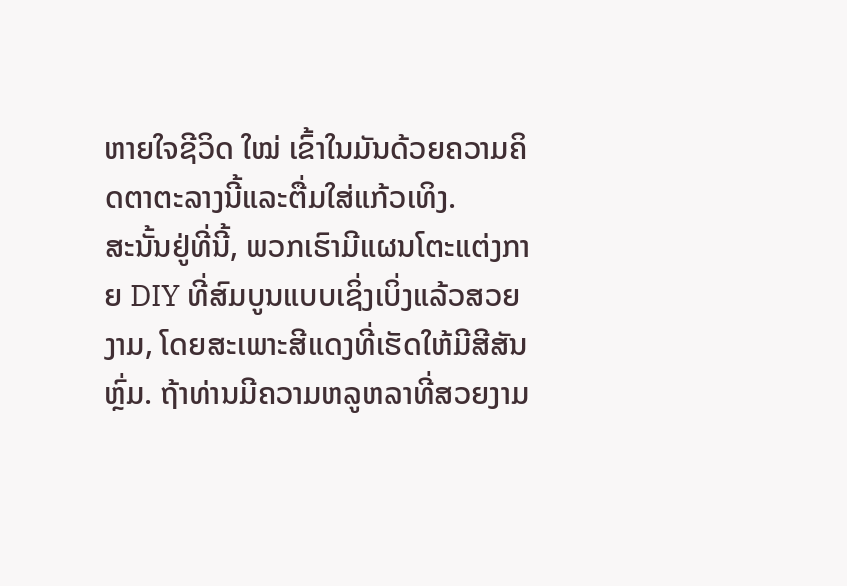ຫາຍໃຈຊີວິດ ໃໝ່ ເຂົ້າໃນມັນດ້ວຍຄວາມຄິດຕາຕະລາງນີ້ແລະຕື່ມໃສ່ແກ້ວເທິງ.
ສະນັ້ນຢູ່ທີ່ນີ້, ພວກເຮົາມີແຜນໂຕະແຕ່ງກາຍ DIY ທີ່ສົມບູນແບບເຊິ່ງເບິ່ງແລ້ວສວຍງາມ, ໂດຍສະເພາະສີແດງທີ່ເຮັດໃຫ້ມີສີສັນຫຼົ່ມ. ຖ້າທ່ານມີຄວາມຫລູຫລາທີ່ສວຍງາມ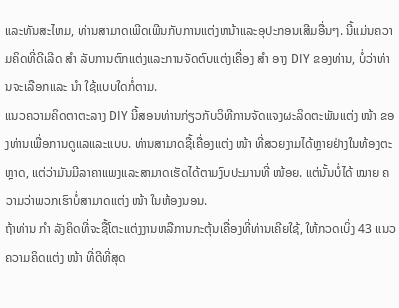ແລະທັນສະໄຫມ, ທ່ານສາມາດເພີດເພີນກັບການແຕ່ງຫນ້າແລະອຸປະກອນເສີມອື່ນໆ. ນີ້ແມ່ນຄວາມຄິດທີ່ດີເລີດ ສຳ ລັບການຕົກແຕ່ງແລະການຈັດຕົບແຕ່ງເຄື່ອງ ສຳ ອາງ DIY ຂອງທ່ານ, ບໍ່ວ່າທ່ານຈະເລືອກແລະ ນຳ ໃຊ້ແບບໃດກໍ່ຕາມ.
ແນວຄວາມຄິດຕາຕະລາງ DIY ນີ້ສອນທ່ານກ່ຽວກັບວິທີການຈັດແຈງຜະລິດຕະພັນແຕ່ງ ໜ້າ ຂອງທ່ານເພື່ອການດູແລແລະແບບ. ທ່ານສາມາດຊື້ເຄື່ອງແຕ່ງ ໜ້າ ທີ່ສວຍງາມໄດ້ຫຼາຍຢ່າງໃນທ້ອງຕະຫຼາດ, ແຕ່ວ່າມັນມີລາຄາແພງແລະສາມາດເຮັດໄດ້ຕາມງົບປະມານທີ່ ໜ້ອຍ. ແຕ່ນັ້ນບໍ່ໄດ້ ໝາຍ ຄວາມວ່າພວກເຮົາບໍ່ສາມາດແຕ່ງ ໜ້າ ໃນຫ້ອງນອນ.
ຖ້າທ່ານ ກຳ ລັງຄິດທີ່ຈະຊື້ໂຕະແຕ່ງງານຫລືການກະຕຸ້ນເຄື່ອງທີ່ທ່ານເຄີຍໃຊ້, ໃຫ້ກວດເບິ່ງ 43 ແນວຄວາມຄິດແຕ່ງ ໜ້າ ທີ່ດີທີ່ສຸດ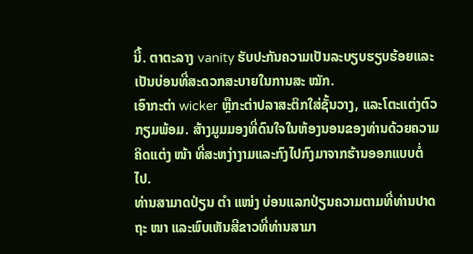ນີ້. ຕາຕະລາງ vanity ຮັບປະກັນຄວາມເປັນລະບຽບຮຽບຮ້ອຍແລະເປັນບ່ອນທີ່ສະດວກສະບາຍໃນການສະ ໝັກ.
ເອົາກະຕ່າ wicker ຫຼືກະຕ່າປລາສະຕິກໃສ່ຊັ້ນວາງ, ແລະໂຕະແຕ່ງຕົວກຽມພ້ອມ. ສ້າງມູມມອງທີ່ດົນໃຈໃນຫ້ອງນອນຂອງທ່ານດ້ວຍຄວາມຄິດແຕ່ງ ໜ້າ ທີ່ສະຫງ່າງາມແລະກົງໄປກົງມາຈາກຮ້ານອອກແບບຕໍ່ໄປ.
ທ່ານສາມາດປ່ຽນ ຕຳ ແໜ່ງ ບ່ອນແລກປ່ຽນຄວາມຕາມທີ່ທ່ານປາດຖະ ໜາ ແລະພົບເຫັນສີຂາວທີ່ທ່ານສາມາ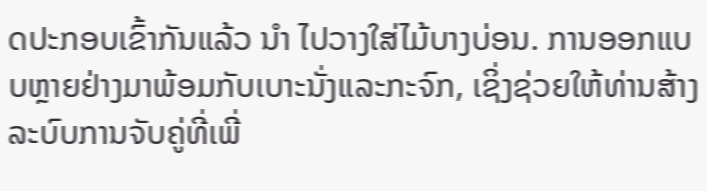ດປະກອບເຂົ້າກັນແລ້ວ ນຳ ໄປວາງໃສ່ໄມ້ບາງບ່ອນ. ການອອກແບບຫຼາຍຢ່າງມາພ້ອມກັບເບາະນັ່ງແລະກະຈົກ, ເຊິ່ງຊ່ວຍໃຫ້ທ່ານສ້າງລະບົບການຈັບຄູ່ທີ່ເພີ່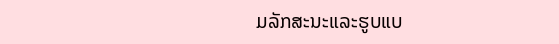ມລັກສະນະແລະຮູບແບ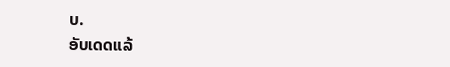ບ.
ອັບເດດແລ້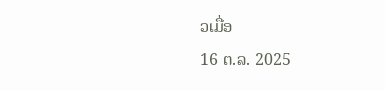ວເມື່ອ
16 ຕ.ລ. 2025